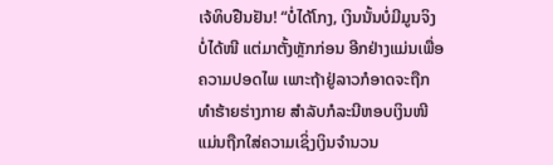ເຈ້ທິບຢືນຢັນ! “ບໍ່ໄດ້ໂກງ, ເງິນນັ້ນບໍ່ມີມູນຈິງ ບໍ່ໄດ້ໜີ ແຕ່ມາຕັ້ງຫຼັກກ່ອນ ອີກຢ່າງແມ່ນເພື່ອຄວາມປອດໄພ ເພາະຖ້າຢູ່ລາວກໍອາດຈະຖືກທຳຮ້າຍຮ່າງກາຍ ສຳລັບກໍລະນີຫອບເງິນໜີ ແມ່ນຖືກໃສ່ຄວາມເຊິ່ງເງິນຈຳນວນ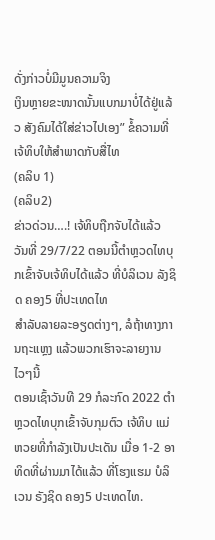ດັ່ງກ່າວບໍ່ມີມູນຄວາມຈິງ
ເງິນຫຼາຍຂະໜາດນັ້ນແບກມາບໍ່ໄດ້ຢູ່ແລ້ວ ສັງຄົມໄດ້ໃສ່ຂ່າວໄປເອງ” ຂໍ້ຄວາມທີ່ເຈ້ທິບໃຫ້ສຳພາດກັບສື່ໄທ
(ຄລິບ 1)
(ຄລິບ2)
ຂ່າວດ່ວນ….! ເຈ້ທິບຖືກຈັບໄດ້ແລ້ວ ວັນທີ່ 29/7/22 ຕອນນີ້ຕຳຫຼວດໄທບຸກເຂົ້າຈັບເຈ້ທິບໄດ້ແລ້ວ ທີ່ບໍລິເວນ ລັງຊິດ ຄອງ5 ທີ່ປະເທດໄທ
ສຳລັບລາຍລະອຽດຕ່າງໆ, ລໍຖ້າທາງການຖະແຫຼງ ແລ້ວພວກເຮົາຈະລາຍງານໄວໆນີ້
ຕອນເຊົ້າວັນທີ 29 ກໍລະກົດ 2022 ຕຳຫຼວດໄທບຸກເຂົ້າຈັບກຸມຕົວ ເຈ້ທິບ ແມ່ຫວຍທີ່ກຳລັງເປັນປະເດັນ ເມື່ອ 1-2 ອາທິດທີ່ຜ່ານມາໄດ້ແລ້ວ ທີ່ໂຮງແຮມ ບໍລິເວນ ຣັງຊິດ ຄອງ5 ປະເທດໄທ.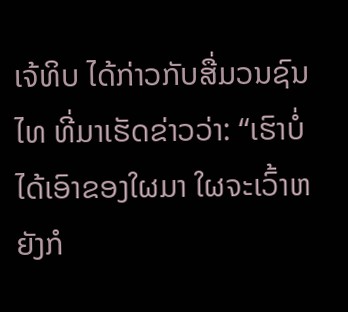ເຈ້ທິບ ໄດ້ກ່າວກັບສື່ມວນຊົນໄທ ທີ່ມາເຮັດຂ່າວວ່າ: “ເຮົາບໍ່ໄດ້ເອົາຂອງໃຜມາ ໃຜຈະເວົ້າຫຍັງກໍ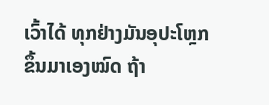ເວົ້າໄດ້ ທຸກຢ່າງມັນອຸປະໂຫຼກຂຶ້ນມາເອງໝົດ ຖ້າ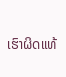ເຮົາຜິດແທ້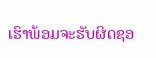ເຮົາພ້ອມຈະຮັບຜິດຊອ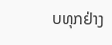ບທຸກຢ່າງ